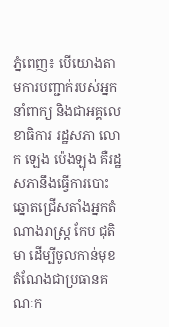ភ្នំពេញ៖ បើយោងតាមការបញ្ជាក់របស់អ្នកនាំពាក្យ និងជាអគ្គលេខាធិការ រដ្ឋសភា លោក ឡេង ប៉េងឡុង គឺរដ្ឋសភានឹងធ្វើការបោះឆ្នោតជ្រើសតាំងអ្នកតំណាងរាស្ត្រ កែប ជុតិមា ដើម្បីចូលកាន់មុខតំណែងជាប្រធានគណៈក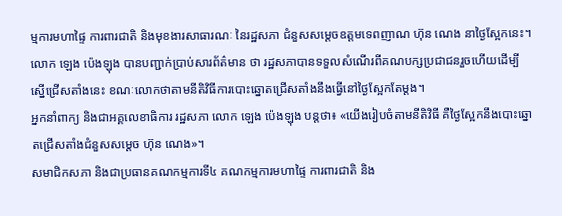ម្មការមហាផ្ទៃ ការពារជាតិ និងមុខងារសាធារណៈ នៃរដ្ឋសភា ជំនួសសម្ដេចឧត្តមទេពញាណ ហ៊ុន ណេង នាថ្ងៃស្អែកនេះ។
លោក ឡេង ប៉េងឡុង បានបញ្ជាក់ប្រាប់សារព័ត៌មាន ថា រដ្ឋសភាបានទទួលសំណើរពីគណបក្សប្រជាជនរួចហើយដើម្បីស្នើជ្រើសតាំងនេះ ខណៈលោកថាតាមនីតិវិធីការបោះឆ្នោតជ្រើសតាំងនឹងធ្វើនៅថ្ងៃស្អែកតែម្ដង។
អ្នកនាំពាក្យ និងជាអគ្គលេខាធិការ រដ្ឋសភា លោក ឡេង ប៉េងឡុង បន្តថា៖ «យើងរៀបចំតាមនីតិវិធី គឺថ្ងៃស្អែកនឹងបោះឆ្នោតជ្រើសតាំងជំនួសសម្ដេច ហ៊ុន ណេង»។
សមាជិកសភា និងជាប្រធានគណកម្មការទី៤ គណកម្មការមហាផ្ទៃ ការពារជាតិ និង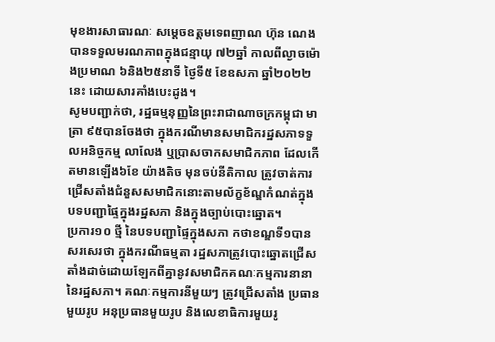មុខងារសាធារណៈ សម្ដេចឧត្តមទេពញាណ ហ៊ុន ណេង បានទទួលមរណភាពក្នុងជន្មាយុ ៧២ឆ្នាំ កាលពីល្ងាចម៉ោងប្រមាណ ៦និង២៥នាទី ថ្ងៃទី៥ ខែឧសភា ឆ្នាំ២០២២នេះ ដោយសារគាំងបេះដូង។
សូមបញ្ជាក់ថា, រដ្ឋធម្មនុញ្ញនៃព្រះរាជាណាចក្រកម្ពុជា មាត្រា ៩៥បានចែងថា ក្នុងករណីមានសមាជិករដ្ឋសភាទទួលអនិច្ចកម្ម លាលែង ឬប្រាសចាកសមាជិកភាព ដែលកើតមានឡើង៦ខែ យ៉ាងតិច មុនចប់នីតិកាល ត្រូវចាត់ការជ្រើសតាំងជំនួសសមាជិកនោះតាមល័ក្ខខ័ណ្ឌកំណត់ក្នុងបទបញ្ជាផ្ទៃក្នុងរដ្ឋសភា និងក្នុងច្បាប់បោះឆ្នោត។
ប្រការ១០ ថ្មី នៃបទបញ្ជាផ្ទៃក្នុងសភា កថាខណ្ឌទី១បានសរសេរថា ក្នុងករណីធម្មតា រដ្ឋសភាត្រូវបោះឆ្នោតជ្រើសតាំងដាច់ដោយឡែកពីគ្នានូវសមាជិកគណៈកម្មការនានានៃរដ្ឋសភា។ គណៈកម្មការនីមួយៗ ត្រូវជ្រើសតាំង ប្រធានមួយរូប អនុប្រធានមួយរូប និងលេខាធិការមួយរូ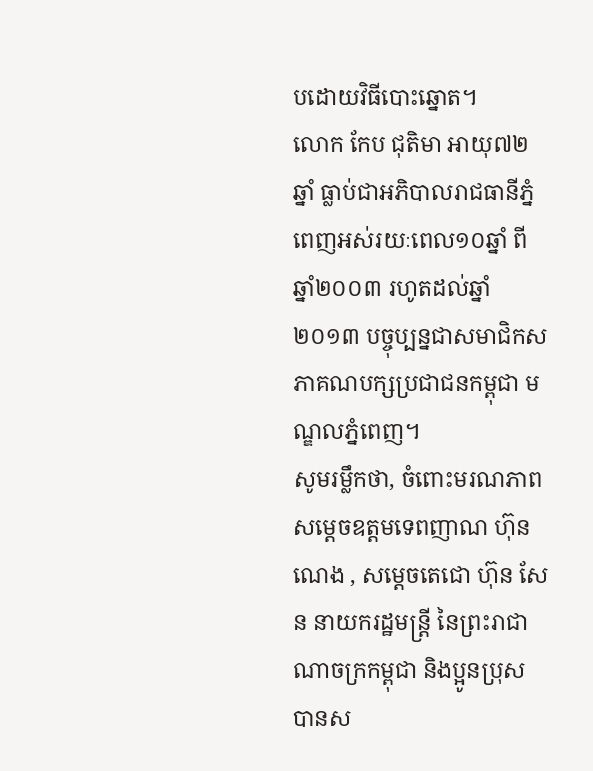បដោយវិធីបោះឆ្នោត។
លោក កែប ជុតិមា អាយុ៧២ឆ្នាំ ធ្លាប់ជាអភិបាលរាជធានីភ្នំពេញអស់រយៈពេល១០ឆ្នាំ ពីឆ្នាំ២០០៣ រហូតដល់ឆ្នាំ២០១៣ បច្ចុប្បន្នជាសមាជិកសភាគណបក្សប្រជាជនកម្ពុជា មណ្ឌលភ្នំពេញ។
សូមរម្លឹកថា, ចំពោះមរណភាព សម្ដេចឧត្តមទេពញាណ ហ៊ុន ណេង , សម្តេចតេជោ ហ៊ុន សែន នាយករដ្ឋមន្ត្រី នៃព្រះរាជាណាចក្រកម្ពុជា និងប្អូនប្រុស បានស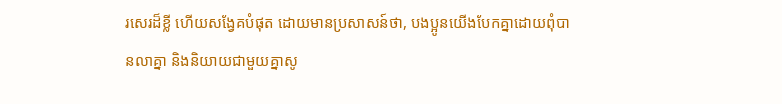រសេរដ៏ខ្លី ហើយសង្វែគបំផុត ដោយមានប្រសាសន៍ថា, បងប្អូនយើងបែកគ្នាដោយពុំបានលាគ្នា និងនិយាយជាមួយគ្នាសូ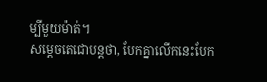ម្បីមួយម៉ាត់។
សម្តេចតេជោបន្តថា, បែកគ្នាលើកនេះបែក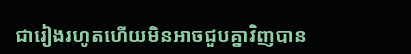ជារៀងរហូតហើយមិនអាចជួបគ្នាវិញបាន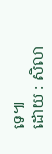ទេ៕
ដោយ : សិលា